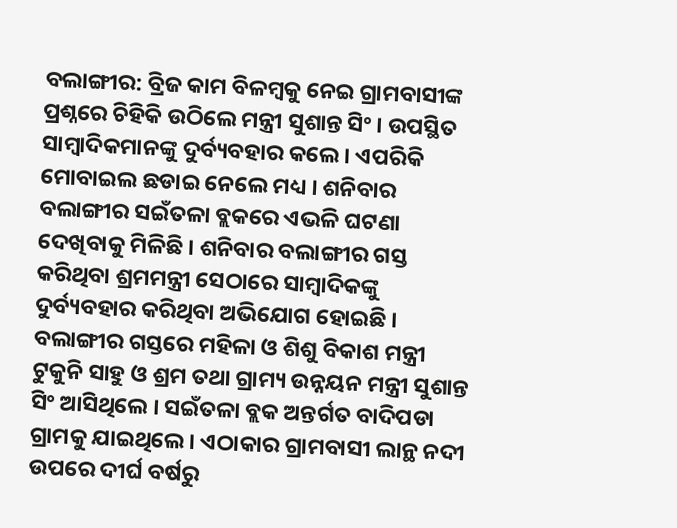ବଲାଙ୍ଗୀର: ବ୍ରିଜ କାମ ବିଳମ୍ବକୁ ନେଇ ଗ୍ରାମବାସୀଙ୍କ ପ୍ରଶ୍ନରେ ଚିହିକି ଉଠିଲେ ମନ୍ତ୍ରୀ ସୁଶାନ୍ତ ସିଂ । ଉପସ୍ଥିତ ସାମ୍ବାଦିକମାନଙ୍କୁ ଦୁର୍ବ୍ୟବହାର କଲେ । ଏପରିକି ମୋବାଇଲ ଛଡାଇ ନେଲେ ମଧ୍ୟ । ଶନିବାର ବଲାଙ୍ଗୀର ସଇଁତଳା ବ୍ଲକରେ ଏଭଳି ଘଟଣା ଦେଖିବାକୁ ମିଳିଛି । ଶନିବାର ବଲାଙ୍ଗୀର ଗସ୍ତ କରିଥିବା ଶ୍ରମମନ୍ତ୍ରୀ ସେଠାରେ ସାମ୍ବାଦିକଙ୍କୁ ଦୁର୍ବ୍ୟବହାର କରିଥିବା ଅଭିଯୋଗ ହୋଇଛି ।
ବଲାଙ୍ଗୀର ଗସ୍ତରେ ମହିଳା ଓ ଶିଶୁ ବିକାଶ ମନ୍ତ୍ରୀ ଟୁକୁନି ସାହୁ ଓ ଶ୍ରମ ତଥା ଗ୍ରାମ୍ୟ ଉନ୍ନୟନ ମନ୍ତ୍ରୀ ସୁଶାନ୍ତ ସିଂ ଆସିଥିଲେ । ସଇଁତଳା ବ୍ଲକ ଅନ୍ତର୍ଗତ ବାଦିପଡା ଗ୍ରାମକୁ ଯାଇଥିଲେ । ଏଠାକାର ଗ୍ରାମବାସୀ ଲାନ୍ଥ ନଦୀ ଉପରେ ଦୀର୍ଘ ବର୍ଷରୁ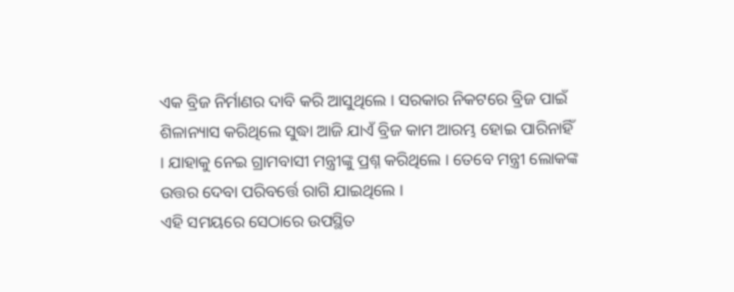ଏକ ବ୍ରିଜ ନିର୍ମାଣର ଦାବି କରି ଆସୁଥିଲେ । ସରକାର ନିକଟରେ ବ୍ରିଜ ପାଇଁ ଶିଳାନ୍ୟାସ କରିଥିଲେ ସୁଦ୍ଧା ଆଜି ଯାଏଁ ବ୍ରିଜ କାମ ଆରମ୍ଭ ହୋଇ ପାରିନାହିଁ । ଯାହାକୁ ନେଇ ଗ୍ରାମବାସୀ ମନ୍ତ୍ରୀଙ୍କୁ ପ୍ରଶ୍ନ କରିଥିଲେ । ତେବେ ମନ୍ତ୍ରୀ ଲୋକଙ୍କ ଉତ୍ତର ଦେବା ପରିବର୍ତ୍ତେ ରାଗି ଯାଇଥିଲେ ।
ଏହି ସମୟରେ ସେଠାରେ ଉପସ୍ଥିତ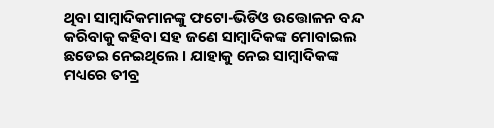ଥିବା ସାମ୍ବାଦିକମାନଙ୍କୁ ଫଟୋ-ଭିଡିଓ ଉତ୍ତୋଳନ ବନ୍ଦ କରିବାକୁ କହିବା ସହ ଜଣେ ସାମ୍ବାଦିକଙ୍କ ମୋବାଇଲ ଛଡେଇ ନେଇଥିଲେ । ଯାହାକୁ ନେଇ ସାମ୍ବାଦିକଙ୍କ ମଧ୍ୟରେ ତୀବ୍ର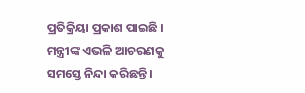ପ୍ରତିକ୍ରିୟା ପ୍ରକାଶ ପାଇଛି । ମନ୍ତ୍ରୀଙ୍କ ଏଭଳି ଆଚରଣକୁ ସମସ୍ତେ ନିନ୍ଦା କରିଛନ୍ତି ।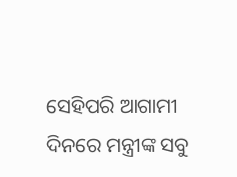ସେହିପରି ଆଗାମୀ ଦିନରେ ମନ୍ତ୍ରୀଙ୍କ ସବୁ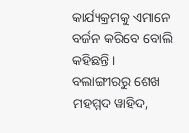କାର୍ଯ୍ୟକ୍ରମକୁ ଏମାନେ ବର୍ଜନ କରିବେ ବୋଲି କହିଛନ୍ତି ।
ବଲାଙ୍ଗୀରରୁ ଶେଖ ମହମ୍ମଦ ୱାହିଦ,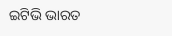ଇଟିଭି ଭାରତ